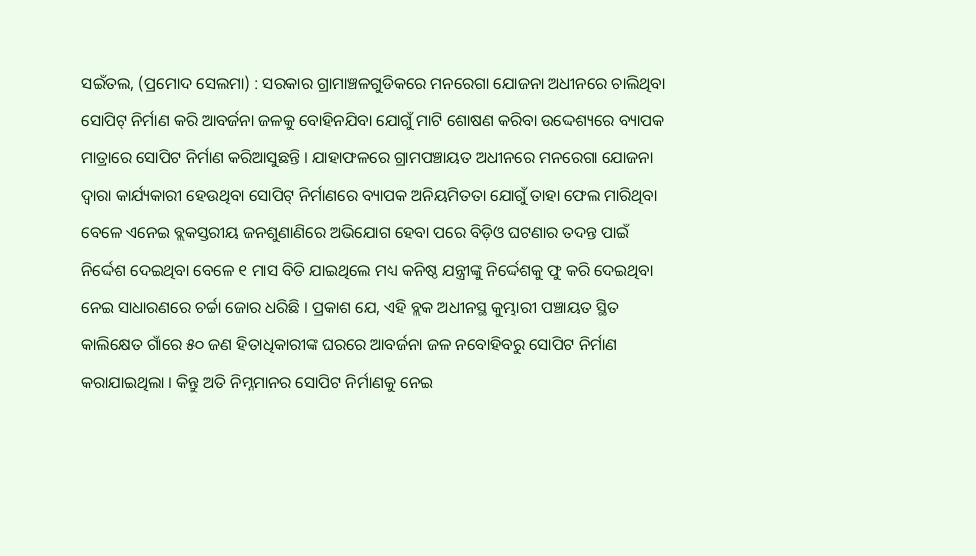ସଇଁତଲ, (ପ୍ରମୋଦ ସେଲମା) : ସରକାର ଗ୍ରାମାଞ୍ଚଳଗୁଡିକରେ ମନରେଗା ଯୋଜନା ଅଧୀନରେ ଚାଲିଥିବା ସୋପିଟ୍ ନିର୍ମାଣ କରି ଆବର୍ଜନା ଜଳକୁ ବୋହିନଯିବା ଯୋଗୁଁ ମାଟି ଶୋଷଣ କରିବା ଉଦ୍ଦେଶ୍ୟରେ ବ୍ୟାପକ ମାତ୍ରାରେ ସୋପିଟ ନିର୍ମାଣ କରିଆସୁଛନ୍ତି । ଯାହାଫଳରେ ଗ୍ରାମପଞ୍ଚାୟତ ଅଧୀନରେ ମନରେଗା ଯୋଜନା ଦ୍ୱାରା କାର୍ଯ୍ୟକାରୀ ହେଉଥିବା ସୋପିଟ୍ ନିର୍ମାଣରେ ବ୍ୟାପକ ଅନିୟମିତତା ଯୋଗୁଁ ତାହା ଫେଲ ମାରିଥିବା ବେଳେ ଏନେଇ ବ୍ଲକସ୍ତରୀୟ ଜନଶୁଣାଣିରେ ଅଭିଯୋଗ ହେବା ପରେ ବିଡ଼ିଓ ଘଟଣାର ତଦନ୍ତ ପାଇଁ ନିର୍ଦ୍ଦେଶ ଦେଇଥିବା ବେଳେ ୧ ମାସ ବିତି ଯାଇଥିଲେ ମଧ୍ୟ କନିଷ୍ଠ ଯନ୍ତ୍ରୀଙ୍କୁ ନିର୍ଦ୍ଦେଶକୁ ଫୁ କରି ଦେଇଥିବା ନେଇ ସାଧାରଣରେ ଚର୍ଚ୍ଚା ଜୋର ଧରିଛି । ପ୍ରକାଶ ଯେ, ଏହି ବ୍ଲକ ଅଧୀନସ୍ଥ କୁମ୍ଭାରୀ ପଞ୍ଚାୟତ ସ୍ଥିତ କାଲିକ୍ଷେତ ଗାଁରେ ୫୦ ଜଣ ହିତାଧିକାରୀଙ୍କ ଘରରେ ଆବର୍ଜନା ଜଳ ନବୋହିବରୁ ସୋପିଟ ନିର୍ମାଣ କରାଯାଇଥିଲା । କିନ୍ତୁ ଅତି ନିମ୍ନମାନର ସୋପିଟ ନିର୍ମାଣକୁ ନେଇ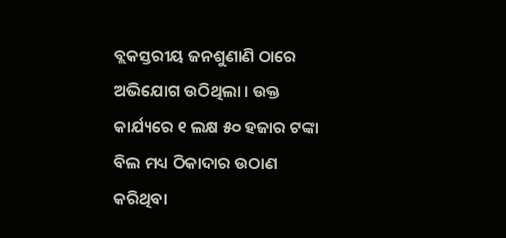ବ୍ଲକସ୍ତରୀୟ ଜନଶୁଣାଣି ଠାରେ ଅଭିଯୋଗ ଉଠିଥିଲା । ଉକ୍ତ କାର୍ଯ୍ୟରେ ୧ ଲକ୍ଷ ୫୦ ହଜାର ଟଙ୍କା ବିଲ ମଧ୍ୟ ଠିକାଦାର ଉଠାଣ କରିଥିବା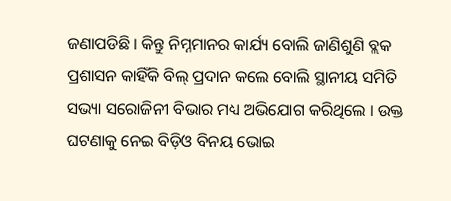ଜଣାପଡିଛି । କିନ୍ତୁ ନିମ୍ନମାନର କାର୍ଯ୍ୟ ବୋଲି ଜାଣିଶୁଣି ବ୍ଲକ ପ୍ରଶାସନ କାହିଁକି ବିଲ୍ ପ୍ରଦାନ କଲେ ବୋଲି ସ୍ଥାନୀୟ ସମିତି ସଭ୍ୟା ସରୋଜିନୀ ବିଭାର ମଧ୍ୟ ଅଭିଯୋଗ କରିଥିଲେ । ଉକ୍ତ ଘଟଣାକୁ ନେଇ ବିଡ଼ିଓ ବିନୟ ଭୋଇ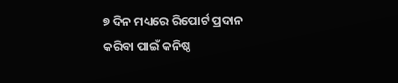୭ ଦିନ ମଧ୍ୟରେ ରିପୋର୍ଟ ପ୍ରଦାନ କରିବା ପାଇଁ କନିଷ୍ଠ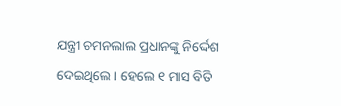ଯନ୍ତ୍ରୀ ଚମନଲାଲ ପ୍ରଧାନଙ୍କୁ ନିର୍ଦ୍ଦେଶ ଦେଇଥିଲେ । ହେଲେ ୧ ମାସ ବିତି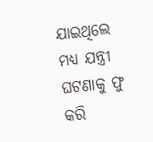ଯାଇଥିଲେ ମଧ୍ୟ ଯନ୍ତ୍ରୀ ଘଟଣାକୁ ଫୁ କରି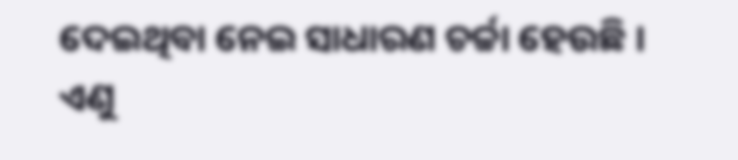ଦେଇଥିବା ନେଇ ସାଧାରଣ ଚର୍ଚ୍ଚା ହେଉଛି । ଏଣୁ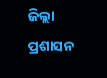ଜିଲ୍ଲା ପ୍ରଶାସନ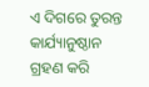ଏ ଦିଗରେ ତୁରନ୍ତ କାର୍ଯ୍ୟାନୁଷ୍ଠାନ ଗ୍ରହଣ କରି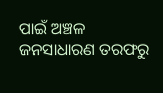ପାଇଁ ଅଞ୍ଚଳ ଜନସାଧାରଣ ତରଫରୁ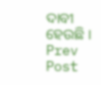ଦାବୀ ହେଉଛି ।
Prev Post